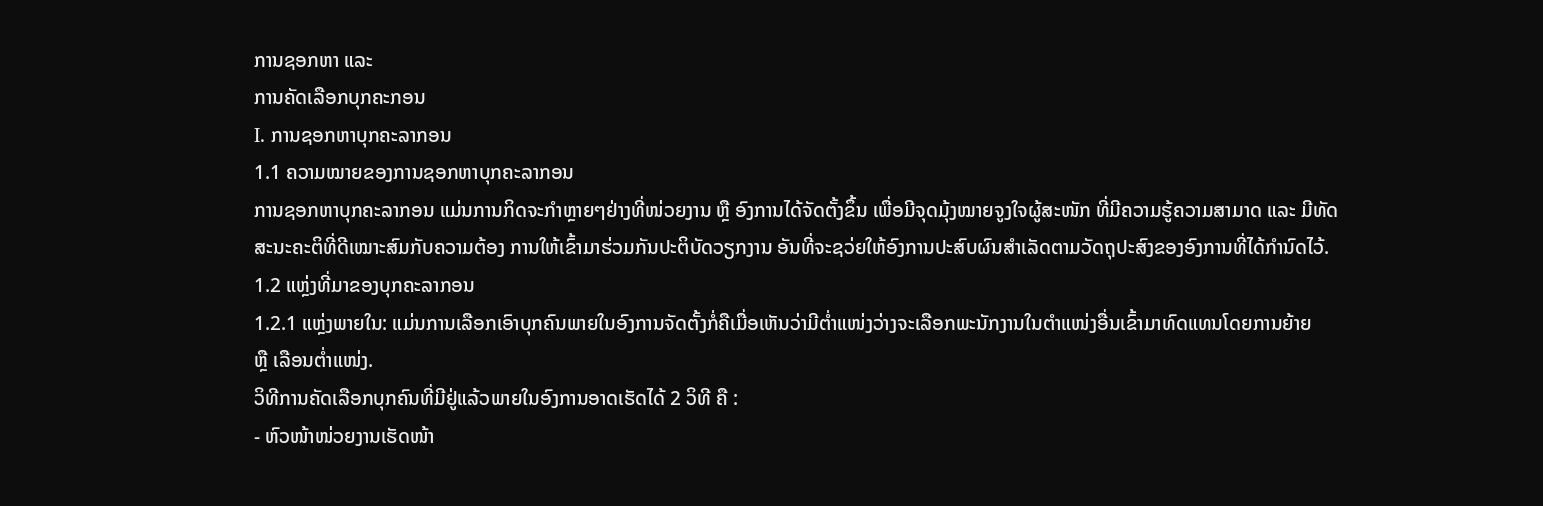ການຊອກຫາ ແລະ
ການຄັດເລືອກບຸກຄະກອນ
I. ການຊອກຫາບຸກຄະລາກອນ
1.1 ຄວາມໝາຍຂອງການຊອກຫາບຸກຄະລາກອນ
ການຊອກຫາບຸກຄະລາກອນ ແມ່ນການກິດຈະກໍາຫຼາຍໆຢ່າງທີ່ໜ່ວຍງານ ຫຼື ອົງການໄດ້ຈັດຕັ້ງຂຶ້ນ ເພື່ອມີຈຸດມຸ້ງໝາຍຈູງໃຈຜູ້ສະໜັກ ທີ່ມີຄວາມຮູ້ຄວາມສາມາດ ແລະ ມີທັດສະນະຄະຕິທີ່ດີເໝາະສົມກັບຄວາມຕ້ອງ ການໃຫ້ເຂົ້າມາຮ່ວມກັນປະຕິບັດວຽກງານ ອັນທີ່ຈະຊວ່ຍໃຫ້ອົງການປະສົບຜົນສຳເລັດຕາມວັດຖຸປະສົງຂອງອົງການທີ່ໄດ້ກຳນົດໄວ້.
1.2 ແຫຼ່ງທີ່ມາຂອງບຸກຄະລາກອນ
1.2.1 ແຫຼ່ງພາຍໃນ: ແມ່ນການເລືອກເອົາບຸກຄົນພາຍໃນອົງການຈັດຕັ້ງກໍ່ຄືເມື່ອເຫັນວ່າມີຕ່ຳແໜ່ງວ່າງຈະເລືອກພະນັກງານໃນຕຳແໜ່ງອື່ນເຂົ້າມາທົດແທນໂດຍການຍ້າຍ
ຫຼື ເລືອນຕ່ຳແໜ່ງ.
ວິທີການຄັດເລືອກບຸກຄົນທີ່ມີຢູ່ແລ້ວພາຍໃນອົງການອາດເຮັດໄດ້ 2 ວິທີ ຄື :
- ຫົວໜ້າໜ່ວຍງານເຮັດໜ້າ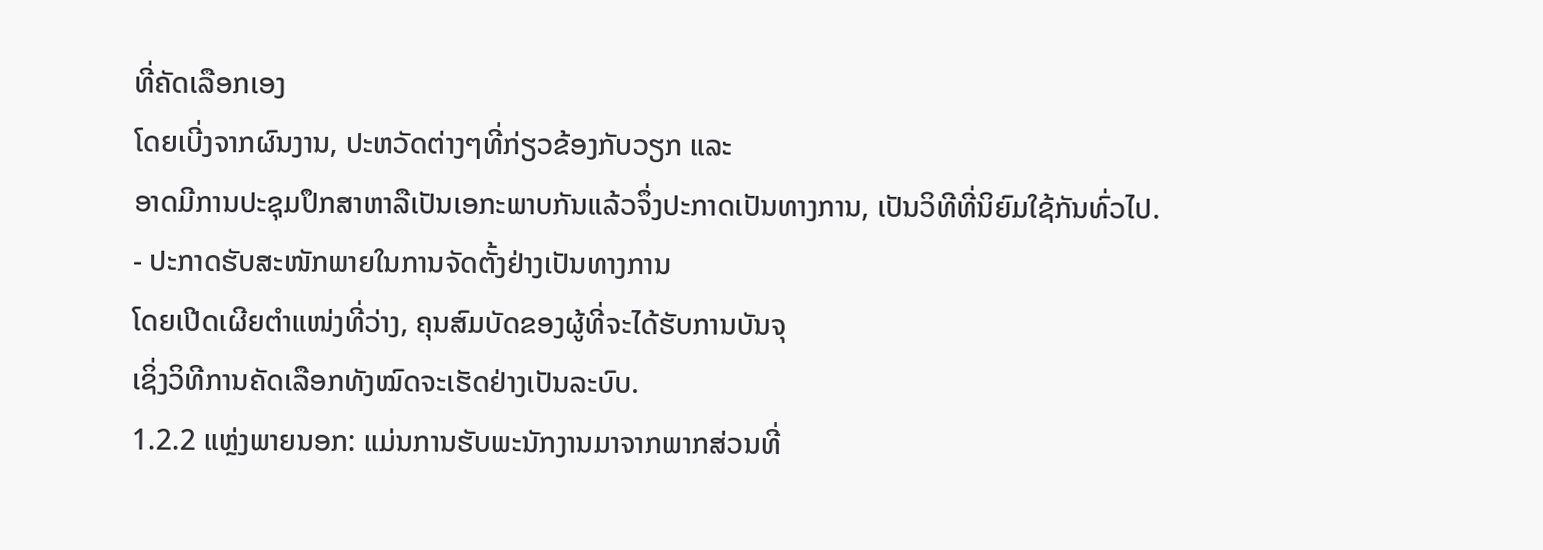ທີ່ຄັດເລືອກເອງ
ໂດຍເບີ່ງຈາກຜົນງານ, ປະຫວັດຕ່າງໆທີ່ກ່ຽວຂ້ອງກັບວຽກ ແລະ
ອາດມີການປະຊຸມປຶກສາຫາລືເປັນເອກະພາບກັນແລ້ວຈຶ່ງປະກາດເປັນທາງການ, ເປັນວິທີທີ່ນິຍົມໃຊ້ກັນທົ່ວໄປ.
- ປະກາດຮັບສະໜັກພາຍໃນການຈັດຕັ້ງຢ່າງເປັນທາງການ
ໂດຍເປີດເຜີຍຕຳແໜ່ງທີ່ວ່າງ, ຄຸນສົມບັດຂອງຜູ້ທີ່ຈະໄດ້ຮັບການບັນຈຸ
ເຊິ່ງວິທີການຄັດເລືອກທັງໝົດຈະເຮັດຢ່າງເປັນລະບົບ.
1.2.2 ແຫຼ່ງພາຍນອກ: ແມ່ນການຮັບພະນັກງານມາຈາກພາກສ່ວນທີ່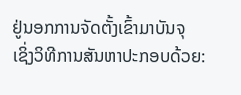ຢູ່ນອກການຈັດຕັ້ງເຂົ້າມາບັນຈຸ
ເຊິ່ງວິທີການສັນຫາປະກອບດ້ວຍ: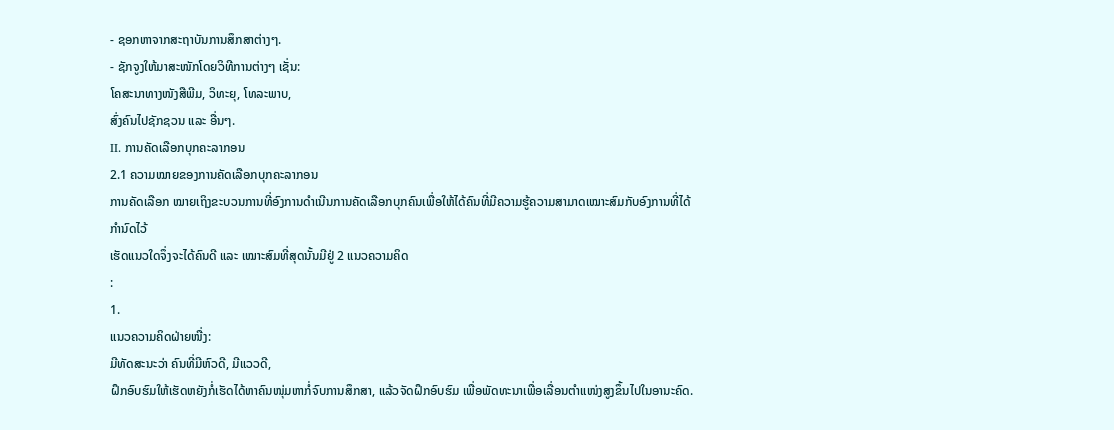- ຊອກຫາຈາກສະຖາບັນການສຶກສາຕ່າງໆ.
- ຊັກຈູງໃຫ້ມາສະໜັກໂດຍວິທີການຕ່າງໆ ເຊັ່ນ:
ໂຄສະນາທາງໜັງສືພີມ, ວິທະຍຸ, ໂທລະພາບ,
ສົ່ງຄົນໄປຊັກຊວນ ແລະ ອື່ນໆ.
II. ການຄັດເລືອກບຸກຄະລາກອນ
2.1 ຄວາມໝາຍຂອງການຄັດເລືອກບຸກຄະລາກອນ
ການຄັດເລືອກ ໝາຍເຖິງຂະບວນການທີ່ອົງການດຳເນີນການຄັດເລືອກບຸກຄົນເພື່ອໃຫ້ໄດ້ຄົນທີ່ມີຄວາມຮູ້ຄວາມສາມາດເໝາະສົມກັບອົງການທີ່ໄດ້ກຳນົດໄວ້
ເຮັດແນວໃດຈຶ່ງຈະໄດ້ຄົນດີ ແລະ ເໝາະສົມທີ່ສຸດນັ້ນມີຢູ່ 2 ແນວຄວາມຄິດ
:
1.
ແນວຄວາມຄິດຝ່າຍໜື່ງ:
ມີທັດສະນະວ່າ ຄົນທີ່ມີຫົວດີ, ມີແວວດີ,
ຝຶກອົບຮົມໃຫ້ເຮັດຫຍັງກໍ່ເຮັດໄດ້ຫາຄົນໜຸ່ມຫາກໍ່ຈົບການສຶກສາ, ແລ້ວຈັດຝຶກອົບຮົມ ເພື່ອພັດທະນາເພື່ອເລື່ອນຕຳແໜ່ງສູງຂຶ້ນໄປໃນອານະຄົດ.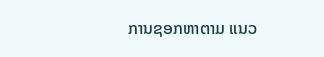ການຊອກຫາຕາມ ແນວ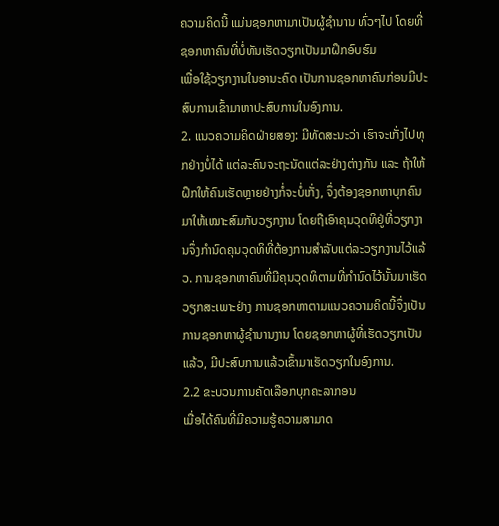ຄວາມຄິດນີ້ ແມ່ນຊອກຫາມາເປັນຜູ້ຊຳນານ ທົ່ວໆໄປ ໂດຍທີ່ຊອກຫາຄົນທີ່ບໍ່ທັນເຮັດວຽກເປັນມາຝຶກອົບຮົມ
ເພື່ອໃຊ້ວຽກງານໃນອານະຄົດ ເປັນການຊອກຫາຄົນກ່ອນມີປະສົບການເຂົ້າມາຫາປະສົບການໃນອົງການ.
2. ແນວຄວາມຄິດຝ່າຍສອງ: ມີທັດສະນະວ່າ ເຮົາຈະເກັ່ງໄປທຸກຢ່າງບໍ່ໄດ້ ແຕ່ລະຄົນຈະຖະນັດແຕ່ລະຢ່າງຕ່າງກັນ ແລະ ຖ້າໃຫ້ຝຶກໃຫ້ຄົນເຮັດຫຼາຍຢ່າງກໍ່ຈະບໍ່ເກັ່ງ, ຈຶ່ງຕ້ອງຊອກຫາບຸກຄົນມາໃຫ້ເໝາະສົມກັບວຽກງານ ໂດຍຖືເອົາຄຸນວຸດທິຢູ່ທີ່ວຽກງານຈຶ່ງກຳນົດຄຸນວຸດທິທີ່ຕ້ອງການສຳລັບແຕ່ລະວຽກງານໄວ້ແລ້ວ. ການຊອກຫາຄົນທີ່ມີຄຸນວຸດທິຕາມທີ່ກຳນົດໄວ້ນັ້ນມາເຮັດວຽກສະເພາະຢ່າງ ການຊອກຫາຕາມແນວຄວາມຄິດນີ້ຈຶ່ງເປັນການຊອກຫາຜູ້ຊຳນານງານ ໂດຍຊອກຫາຜູ້ທີ່ເຮັດວຽກເປັນແລ້ວ, ມີປະສົບການແລ້ວເຂົ້າມາເຮັດວຽກໃນອົງການ.
2.2 ຂະບວນການຄັດເລືອກບຸກຄະລາກອນ
ເມື່ອໄດ້ຄົນທີ່ມີຄວາມຮູ້ຄວາມສາມາດ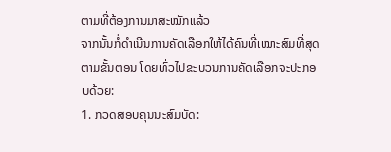ຕາມທີ່ຕ້ອງການມາສະໝັກແລ້ວ
ຈາກນັ້ນກໍ່ດຳເນີນການຄັດເລືອກໃຫ້ໄດ້ຄົນທີ່ເໝາະສົມທີ່ສຸດຕາມຂັ້ນຕອນ ໂດຍທົ່ວໄປຂະບວນການຄັດເລືອກຈະປະກອບດ້ວຍ:
1. ກວດສອບຄຸນນະສົມບັດ: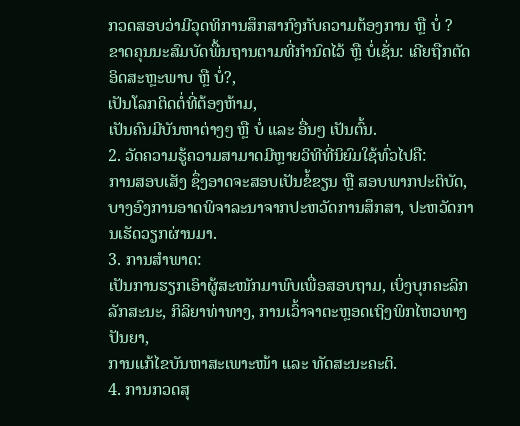ກວດສອບວ່າມີວຸດທິການສຶກສາກົງກັບຄວາມຕ້ອງການ ຫຼື ບໍ່ ?
ຂາດຄຸນນະສົມບັດພື້ນຖານຕາມທີ່ກຳນົດໄວ້ ຫຼື ບໍ່ເຊັ່ນ: ເຄີຍຖືກຕັດອິດສະຫຼະພາບ ຫຼື ບໍ່?,
ເປັນໂລກຕິດຕໍ່ທີ່ຕ້ອງຫ້າມ,
ເປັນຄົນມີບັນຫາຕ່າງໆ ຫຼື ບໍ່ ແລະ ອື່ນໆ ເປັນຕົ້ນ.
2. ວັດຄວາມຮູ້ຄວາມສາມາດມີຫຼາຍວິທີທີ່ນິຍົມໃຊ້ທົ່ວໄປຄື:
ການສອບເສັງ ຊຶ່ງອາດຈະສອບເປັນຂໍ້ຂຽນ ຫຼື ສອບພາກປະຕິບັດ, ບາງອົງການອາດພິຈາລະນາຈາກປະຫວັດການສຶກສາ, ປະຫວັດການເຮັດວຽກຜ່ານມາ.
3. ການສຳພາດ:
ເປັນການຮຽກເອົາຜູ້ສະໜັກມາພົບເພື່ອສອບຖາມ, ເບິ່ງບຸກຄະລິກລັກສະນະ, ກິລິຍາທ່າທາງ, ການເວົ້າຈາຕະຫຼອດເຖິງພິກໄຫວທາງປັນຍາ,
ການແກ້ໄຂບັນຫາສະເພາະໜ້າ ແລະ ທັດສະນະຄະຕິ.
4. ການກວດສຸ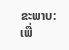ຂະພາບ:
ເພື່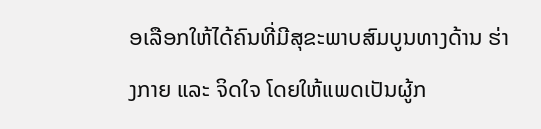ອເລືອກໃຫ້ໄດ້ຄົນທີ່ມີສຸຂະພາບສົມບູນທາງດ້ານ ຮ່າງກາຍ ແລະ ຈິດໃຈ ໂດຍໃຫ້ແພດເປັນຜູ້ກ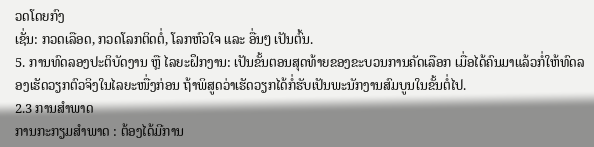ວດໂດຍກົງ
ເຊັ່ນ: ກວດເລືອດ, ກວດໂລກຕິດຕໍ່, ໂລກຫົວໃຈ ແລະ ອື່ນໆ ເປັນຕົ້ນ.
5. ການທົດລອງປະຕິບັດງານ ຫຼື ໄລຍະຝຶກງານ: ເປັນຂັ້ນຕອນສຸດທ້າຍຂອງຂະບວນການຄັດເລືອກ ເມື່ອໄດ້ຄົນມາແລ້ວກໍ່ໃຫ້ທົດລອງເຮັດວຽກຕົວຈິງໃນໄລຍະໜື່ງກ່ອນ ຖ້າພິສູດວ່າເຮັດວຽກໄດ້ກໍ່ຮັບເປັນພະນັກງານສົມບູນໃນຂັ້ນຕໍ່ໄປ.
2.3 ການສຳພາດ
ການກະກຽມສຳພາດ : ຕ້ອງໄດ້ມີການ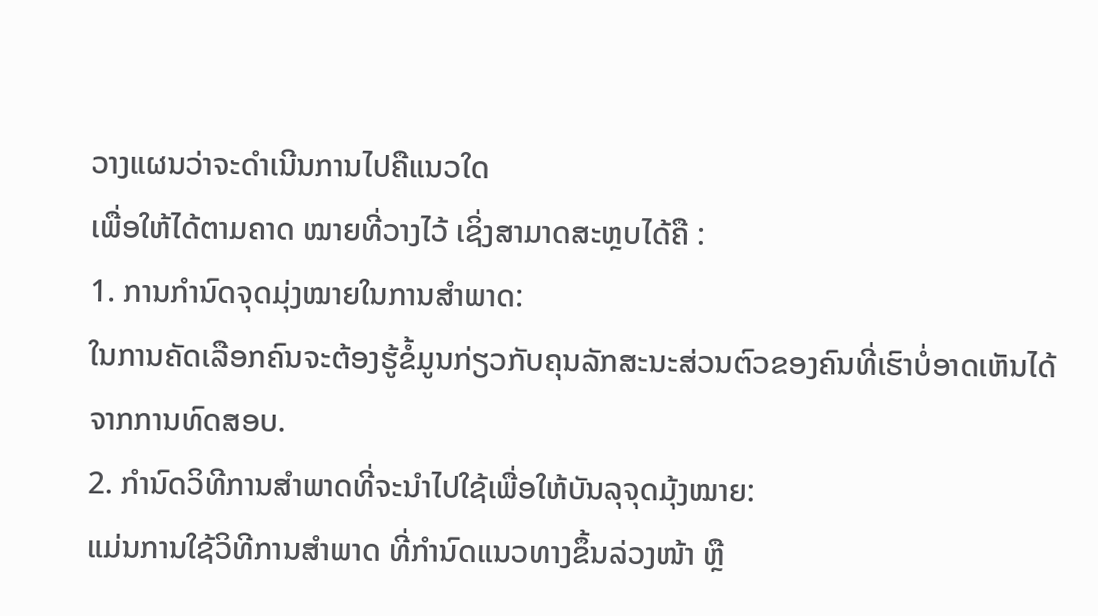ວາງແຜນວ່າຈະດຳເນີນການໄປຄືແນວໃດ
ເພື່ອໃຫ້ໄດ້ຕາມຄາດ ໝາຍທີ່ວາງໄວ້ ເຊິ່ງສາມາດສະຫຼບໄດ້ຄື :
1. ການກຳນົດຈຸດມຸ່ງໝາຍໃນການສຳພາດ:
ໃນການຄັດເລືອກຄົນຈະຕ້ອງຮູ້ຂໍ້ມູນກ່ຽວກັບຄຸນລັກສະນະສ່ວນຕົວຂອງຄົນທີ່ເຮົາບໍ່ອາດເຫັນໄດ້ຈາກການທົດສອບ.
2. ກຳນົດວິທີການສຳພາດທີ່ຈະນຳໄປໃຊ້ເພື່ອໃຫ້ບັນລຸຈຸດມຸ້ງໝາຍ:
ແມ່ນການໃຊ້ວິທີການສຳພາດ ທີ່ກຳນົດແນວທາງຂຶ້ນລ່ວງໜ້າ ຫຼື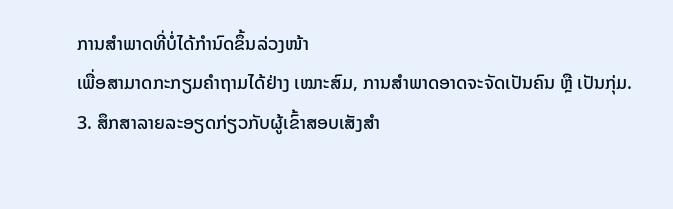ການສຳພາດທີ່ບໍ່ໄດ້ກຳນົດຂຶ້ນລ່ວງໜ້າ
ເພື່ອສາມາດກະກຽມຄຳຖາມໄດ້ຢ່າງ ເໝາະສົມ, ການສໍາພາດອາດຈະຈັດເປັນຄົນ ຫຼື ເປັນກຸ່ມ.
3. ສຶກສາລາຍລະອຽດກ່ຽວກັບຜູ້ເຂົ້າສອບເສັງສຳ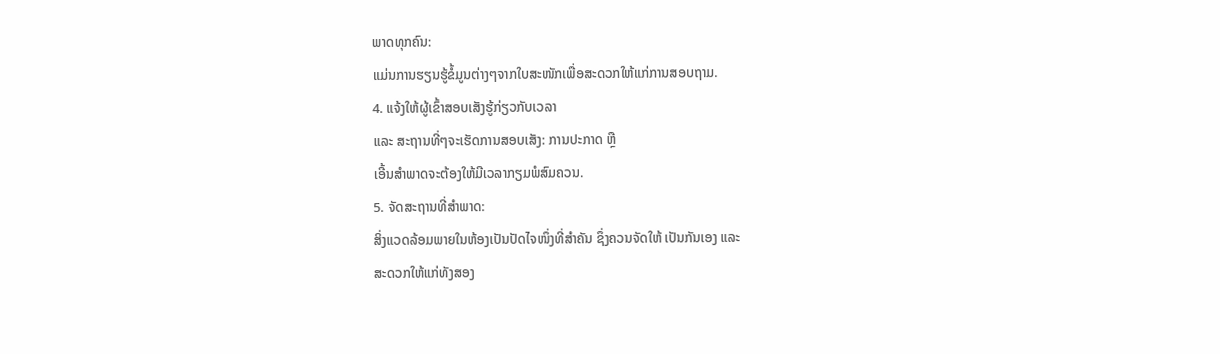ພາດທຸກຄົນ:
ແມ່ນການຮຽນຮູ້ຂໍ້ມູນຕ່າງໆຈາກໃບສະໜັກເພື່ອສະດວກໃຫ້ແກ່ການສອບຖາມ.
4. ແຈ້ງໃຫ້ຜູ້ເຂົ້າສອບເສັງຮູ້ກ່ຽວກັບເວລາ
ແລະ ສະຖານທີ່ໆຈະເຮັດການສອບເສັງ: ການປະກາດ ຫຼື
ເອີ້ນສຳພາດຈະຕ້ອງໃຫ້ມີເວລາກຽມພໍສົມຄວນ.
5. ຈັດສະຖານທີ່ສຳພາດ:
ສິ່ງແວດລ້ອມພາຍໃນຫ້ອງເປັນປັດໄຈໜຶ່ງທີ່ສຳຄັນ ຊຶ່ງຄວນຈັດໃຫ້ ເປັນກັນເອງ ແລະ
ສະດວກໃຫ້ແກ່ທັງສອງ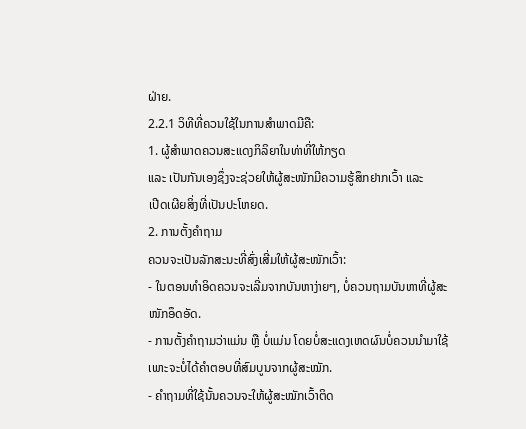ຝ່າຍ.
2.2.1 ວິທີທີ່ຄວນໃຊ້ໃນການສຳພາດມີຄື:
1. ຜູ້ສຳພາດຄວນສະແດງກິລິຍາໃນທ່າທີ່ໃຫ້ກຽດ
ແລະ ເປັນກັນເອງຊຶ່ງຈະຊ່ວຍໃຫ້ຜູ້ສະໜັກມີຄວາມຮູ້ສຶກຢາກເວົ້າ ແລະ
ເປີດເຜີຍສິ່ງທີ່ເປັນປະໂຫຍດ.
2. ການຕັ້ງຄຳຖາມ
ຄວນຈະເປັນລັກສະນະທີ່ສົ່ງເສີ່ມໃຫ້ຜູ້ສະໜັກເວົ້າ:
- ໃນຕອນທຳອິດຄວນຈະເລີ່ມຈາກບັນຫາງ່າຍໆ, ບໍ່ຄວນຖາມບັນຫາທີ່ຜູ້ສະໜັກອຶດອັດ.
- ການຕັ້ງຄຳຖາມວ່າແມ່ນ ຫຼື ບໍ່ແມ່ນ ໂດຍບໍ່ສະແດງເຫດຜົນບໍ່ຄວນນຳມາໃຊ້
ເພາະຈະບໍ່ໄດ້ຄຳຕອບທີ່ສົມບູນຈາກຜູ້ສະໝັກ.
- ຄຳຖາມທີ່ໃຊ້ນັ້ນຄວນຈະໃຫ້ຜູ້ສະໝັກເວົ້າຕິດ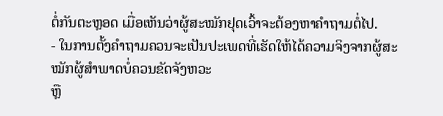ຕໍ່ກັນຕະຫຼອດ ເມື່ອເຫັນວ່າຜູ້ສະໝັກຢຸດເວົ້າຈະຕ້ອງຫາຄຳຖາມຕໍ່ໄປ.
- ໃນການຕັ້ງຄຳຖາມຄວນຈະເປັນປະເພດທີ່ເຮັດໃຫ້ໄດ້ຄວາມຈິງຈາກຜູ້ສະໝັກຜູ້ສຳພາດບໍ່ຄວນຂັດຈັງຫວະ
ຫຼື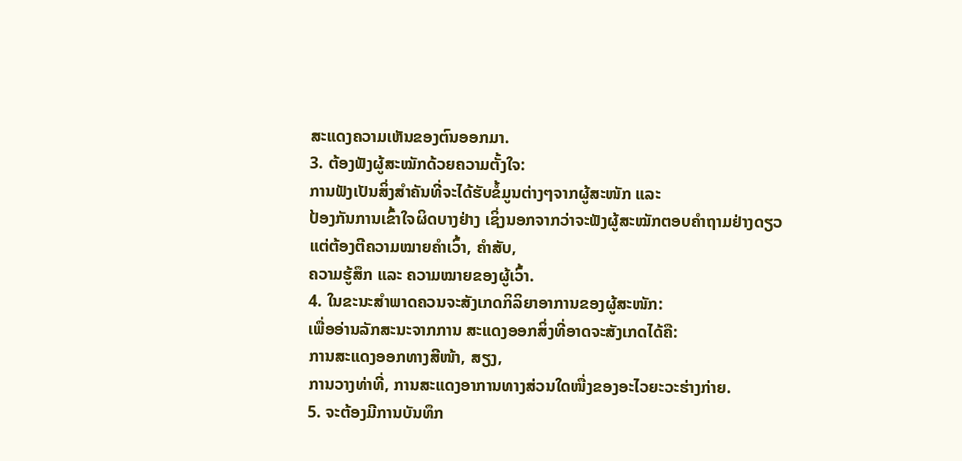ສະແດງຄວາມເຫັນຂອງຕົນອອກມາ.
3. ຕ້ອງຟັງຜູ້ສະໝັກດ້ວຍຄວາມຕັ້ງໃຈ:
ການຟັງເປັນສິ່ງສຳຄັນທີ່ຈະໄດ້ຮັບຂໍ້ມູນຕ່າງໆຈາກຜູ້ສະໜັກ ແລະ
ປ້ອງກັນການເຂົ້າໃຈຜິດບາງຢ່າງ ເຊິ່ງນອກຈາກວ່າຈະຟັງຜູ້ສະໝັກຕອບຄຳຖາມຢ່າງດຽວ
ແຕ່ຕ້ອງຕີຄວາມໝາຍຄຳເວົ້າ, ຄໍາສັບ,
ຄວາມຮູ້ສຶກ ແລະ ຄວາມໝາຍຂອງຜູ້ເວົ້າ.
4. ໃນຂະນະສຳພາດຄວນຈະສັງເກດກິລິຍາອາການຂອງຜູ້ສະໜັກ:
ເພື່ອອ່ານລັກສະນະຈາກການ ສະແດງອອກສິ່ງທີ່ອາດຈະສັງເກດໄດ້ຄື:
ການສະແດງອອກທາງສີໜ້າ, ສຽງ,
ການວາງທ່າທີ່, ການສະແດງອາການທາງສ່ວນໃດໜື່ງຂອງອະໄວຍະວະຮ່າງກ່າຍ.
5. ຈະຕ້ອງມີການບັນທຶກ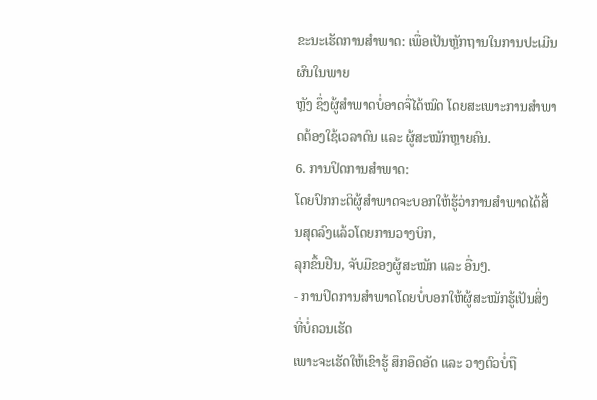ຂະນະເຮັດການສຳພາດ: ເພື່ອເປັນຫຼັກຖານໃນການປະເມີນຜົນໃນພາຍ
ຫຼັງ ຊຶ່ງຜູ້ສຳພາດບໍ່ອາດຈື່ໄດ້ໝົດ ໂດຍສະເພາະການສຳພາດຕ້ອງໃຊ້ເວລາດົນ ແລະ ຜູ້ສະໝັກຫຼາຍຄົນ.
6. ການປິດການສຳພາດ:
ໂດຍປົກກະຕິຜູ້ສຳພາດຈະບອກໃຫ້ຮູ້ວ່າການສຳພາດໄດ້ສິ້ນສຸດລົງແລ້ວໂດຍການວາງບິກ,
ລຸກຂຶ້ນຢືນ, ຈັບມືຂອງຜູ້ສະໝັກ ແລະ ອື່ນໆ.
- ການປິດການສຳພາດໂດຍບໍ່ບອກໃຫ້ຜູ້ສະໝັກຮູ້ເປັນສິ່ງທີ່ບໍ່ຄວນເຮັດ
ເພາະຈະເຮັດໃຫ້ເຂົາຮູ້ ສຶກອຶດອັດ ແລະ ວາງຕົວບໍ່ຖື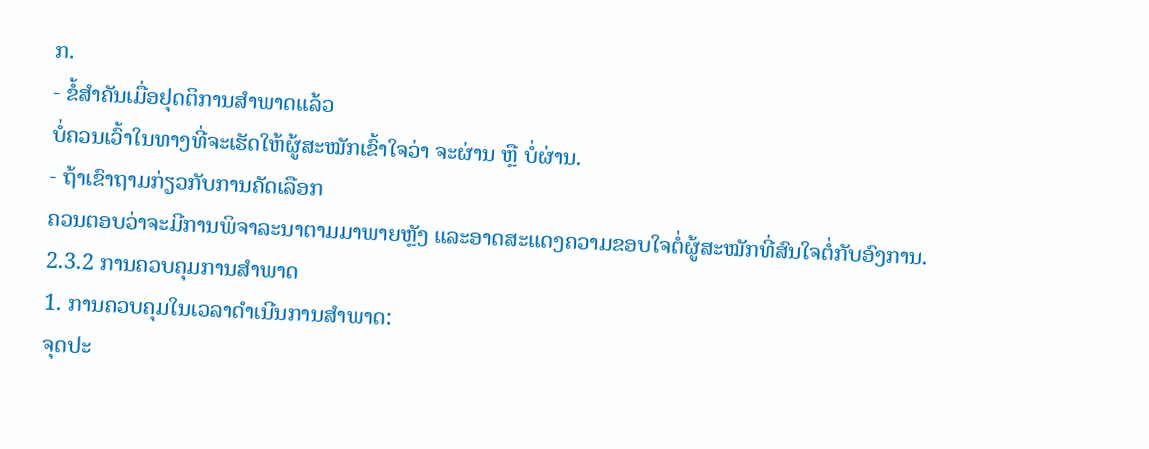ກ.
- ຂໍ້ສຳຄັນເມື່ອຢຸດຕິການສຳພາດແລ້ວ
ບໍ່ຄວນເວົ້າໃນທາງທີ່ຈະເຮັດໃຫ້ຜູ້ສະໝັກເຂົ້າໃຈວ່າ ຈະຜ່ານ ຫຼື ບໍ່ຜ່ານ.
- ຖ້າເຂົາຖາມກ່ຽວກັບການຄັດເລືອກ
ຄວນຕອບວ່າຈະມີການພິຈາລະນາຕາມມາພາຍຫຼັງ ແລະອາດສະແດງຄວາມຂອບໃຈຕໍ່ຜູ້ສະໝັກທີ່ສົນໃຈຕໍ່ກັບອົງການ.
2.3.2 ການຄວບຄຸມການສຳພາດ
1. ການຄວບຄຸມໃນເວລາດຳເນີນການສຳພາດ:
ຈຸດປະ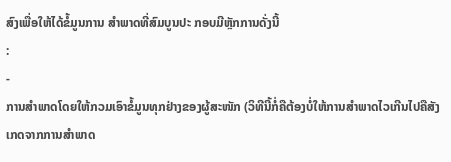ສົງເພື່ອໃຫ້ໄດ້ຂໍ້ມູນການ ສຳພາດທີ່ສົມບູນປະ ກອບມີຫຼັກການດັ່ງນີ້
:
-
ການສຳພາດໂດຍໃຫ້ກວມເອົາຂໍ້ມູນທຸກຢ່າງຂອງຜູ້ສະໜັກ (ວິທີນີ້ກໍ່ຄືຕ້ອງບໍ່ໃຫ້ການສຳພາດໄວເກີນໄປຄືສັງເກດຈາກການສຳພາດ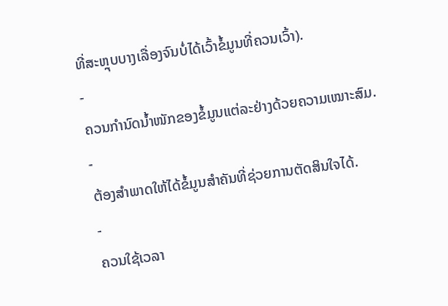ທີ່ສະຫຼຸບບາງເລື່ອງຈົນບໍ່ໄດ້ເວົ້າຂໍ້ມູນທີ່ຄວນເວົ້າ).
-
ຄວນກຳນົດນ້ຳໜັກຂອງຂໍ້ມູນແຕ່ລະຢ່າງດ້ວຍຄວາມເໝາະສົມ.
-
ຕ້ອງສຳພາດໃຫ້ໄດ້ຂໍ້ມູນສຳຄັນທີ່ຊ່ວຍການຕັດສິນໃຈໄດ້.
-
ຄວນໃຊ້ເວລາ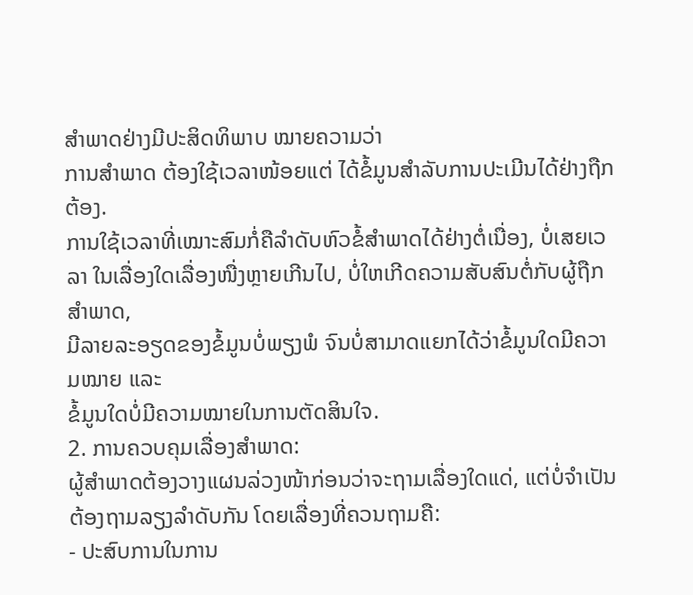ສຳພາດຢ່າງມີປະສິດທິພາບ ໝາຍຄວາມວ່າ
ການສຳພາດ ຕ້ອງໃຊ້ເວລາໜ້ອຍແຕ່ ໄດ້ຂໍ້ມູນສຳລັບການປະເມີນໄດ້ຢ່າງຖືກຕ້ອງ.
ການໃຊ້ເວລາທີ່ເໝາະສົມກໍ່ຄືລຳດັບຫົວຂໍ້ສຳພາດໄດ້ຢ່າງຕໍ່ເນື່ອງ, ບໍ່ເສຍເວລາ ໃນເລື່ອງໃດເລື່ອງໜື່ງຫຼາຍເກີນໄປ, ບໍ່ໃຫເກີດຄວາມສັບສົນຕໍ່ກັບຜູ້ຖືກສໍາພາດ,
ມີລາຍລະອຽດຂອງຂໍ້ມູນບໍ່ພຽງພໍ ຈົນບໍ່ສາມາດແຍກໄດ້ວ່າຂໍ້ມູນໃດມີຄວາມໝາຍ ແລະ
ຂໍ້ມູນໃດບໍ່ມີຄວາມໝາຍໃນການຕັດສິນໃຈ.
2. ການຄວບຄຸມເລື່ອງສຳພາດ:
ຜູ້ສຳພາດຕ້ອງວາງແຜນລ່ວງໜ້າກ່ອນວ່າຈະຖາມເລື່ອງໃດແດ່, ແຕ່ບໍ່ຈຳເປັນຕ້ອງຖາມລຽງລຳດັບກັນ ໂດຍເລື່ອງທີ່ຄວນຖາມຄື:
- ປະສົບການໃນການ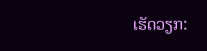ເຮັດວຽກ: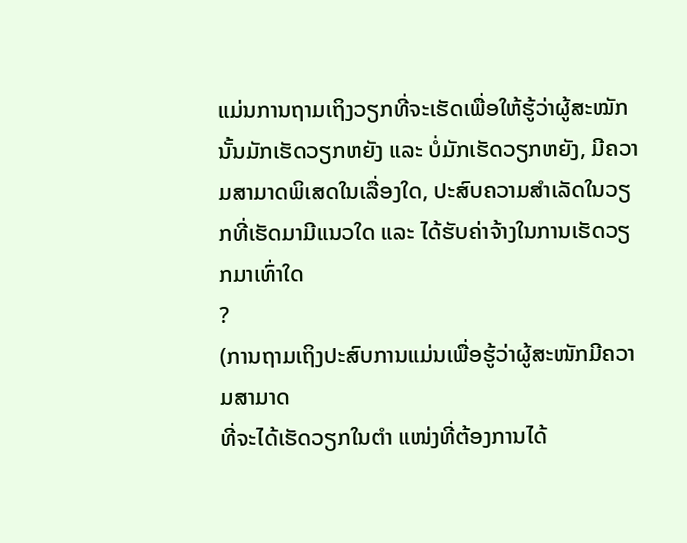ແມ່ນການຖາມເຖິງວຽກທີ່ຈະເຮັດເພື່ອໃຫ້ຮູ້ວ່າຜູ້ສະໝັກນັ້ນມັກເຮັດວຽກຫຍັງ ແລະ ບໍ່ມັກເຮັດວຽກຫຍັງ, ມີຄວາມສາມາດພິເສດໃນເລື່ອງໃດ, ປະສົບຄວາມສໍາເລັດໃນວຽກທີ່ເຮັດມາມີແນວໃດ ແລະ ໄດ້ຮັບຄ່າຈ້າງໃນການເຮັດວຽກມາເທົ່າໃດ
?
(ການຖາມເຖິງປະສົບການແມ່ນເພື່ອຮູ້ວ່າຜູ້ສະໜັກມີຄວາມສາມາດ
ທີ່ຈະໄດ້ເຮັດວຽກໃນຕໍາ ແໜ່ງທີ່ຕ້ອງການໄດ້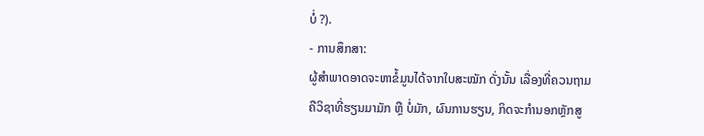ບໍ່ ?).
- ການສຶກສາ:
ຜູ້ສຳພາດອາດຈະຫາຂໍ້ມູນໄດ້ຈາກໃບສະໝັກ ດັ່ງນັ້ນ ເລື່ອງທີ່ຄວນຖາມຄືວິຊາທີ່ຮຽນມາມັກ ຫຼື ບໍ່ມັກ, ຜົນການຮຽນ, ກິດຈະກໍານອກຫຼັກສູ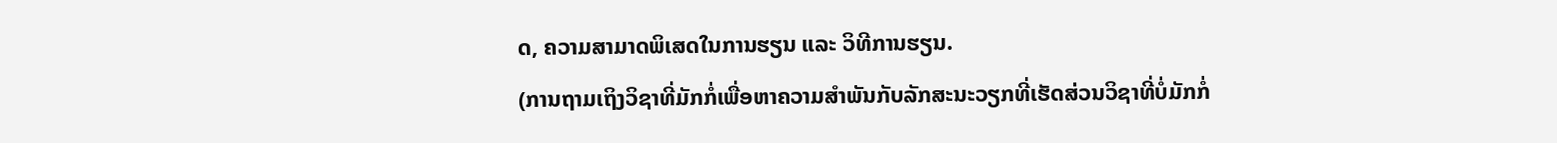ດ, ຄວາມສາມາດພິເສດໃນການຮຽນ ແລະ ວິທີການຮຽນ.
(ການຖາມເຖິງວິຊາທີ່ມັກກໍ່ເພື່ອຫາຄວາມສຳພັນກັບລັກສະນະວຽກທີ່ເຮັດສ່ວນວິຊາທີ່ບໍ່ມັກກໍ່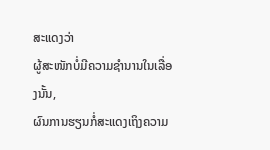ສະແດງວ່າ
ຜູ້ສະໜັກບໍ່ມີຄວາມຊຳນານໃນເລື່ອງນັ້ນ,
ຜົນການຮຽນກໍ່ສະແດງເຖິງຄວາມ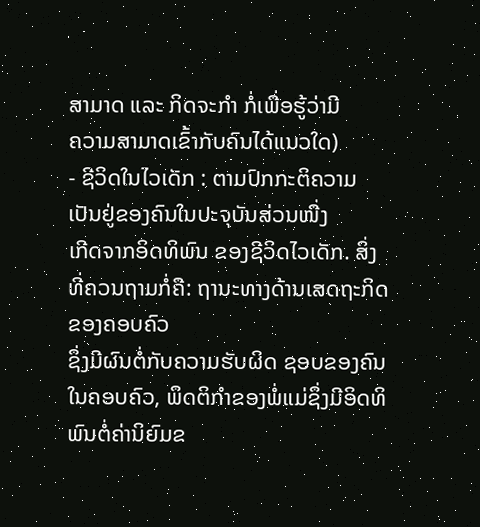ສາມາດ ແລະ ກິດຈະກຳ ກໍ່ເພື່ອຮູ້ວ່າມີ
ຄວາມສາມາດເຂົ້າກັບຄົນໄດ້ແນວໃດ)
- ຊີວິດໃນໄວເດັກ : ຕາມປົກກະຕິຄວາມເປັນຢູ່ຂອງຄົນໃນປະຈຸບັນສ່ວນໜື່ງ
ເກີດຈາກອິດທິພົນ ຂອງຊີວິດໄວເດັກ. ສິ່ງທີ່ຄວນຖາມກໍ່ຄື: ຖານະທາງດ້ານເສດຖະກິດຂອງຄອບຄົວ
ຊຶ່ງມີຜົນຕໍ່ກັບຄວາມຮັບຜິດ ຊອບຂອງຄົນໃນຄອບຄົວ, ພຶດຕິກຳຂອງພໍ່ແມ່ຊຶ່ງມີອິດທິພົນຕໍ່ຄ່ານິຍົມຂ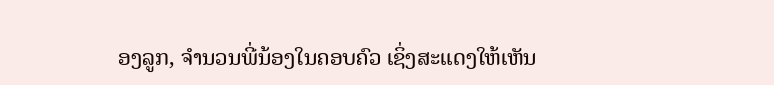ອງລູກ, ຈຳນວນພີ່ນ້ອງໃນຄອບຄົວ ເຊິ່ງສະແດງໃຫ້ເຫັນ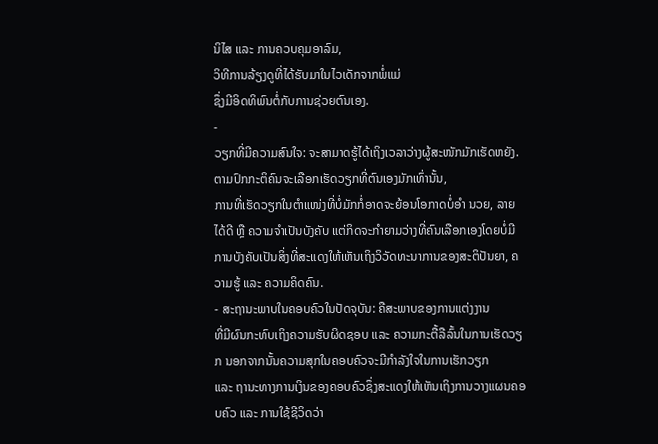ນິໄສ ແລະ ການຄວບຄຸມອາລົມ,
ວິທີການລ້ຽງດູທີ່ໄດ້ຮັບມາໃນໄວເດັກຈາກພໍ່ແມ່
ຊຶ່ງມີອິດທິພົນຕໍ່ກັບການຊ່ວຍຕົນເອງ.
-
ວຽກທີ່ມີຄວາມສົນໃຈ: ຈະສາມາດຮູ້ໄດ້ເຖິງເວລາວ່າງຜູ້ສະໜັກມັກເຮັດຫຍັງ.
ຕາມປົກກະຕິຄົນຈະເລືອກເຮັດວຽກທີ່ຕົນເອງມັກເທົ່ານັ້ນ,
ການທີ່ເຮັດວຽກໃນຕໍາແໜ່ງທີ່ບໍ່ມັກກໍ່ອາດຈະຍ້ອນໂອກາດບໍ່ອໍາ ນວຍ, ລາຍໄດ້ດີ ຫຼື ຄວາມຈຳເປັນບັງຄັບ ແຕ່ກິດຈະກຳຍາມວ່າງທີ່ຄົນເລືອກເອງໂດຍບໍ່ມີການບັງຄັບເປັນສິ່ງທີ່ສະແດງໃຫ້ເຫັນເຖິງວິວັດທະນາການຂອງສະຕິປັນຍາ, ຄວາມຮູ້ ແລະ ຄວາມຄິດຄົນ.
- ສະຖານະພາບໃນຄອບຄົວໃນປັດຈຸບັນ: ຄືສະພາບຂອງການແຕ່ງງານ
ທີ່ມີຜົນກະທົບເຖິງຄວາມຮັບຜິດຊອບ ແລະ ຄວາມກະຕື້ລືລົ້ນໃນການເຮັດວຽກ ນອກຈາກນັ້ນຄວາມສຸກໃນຄອບຄົວຈະມີກຳລັງໃຈໃນການເຮັກວຽກ
ແລະ ຖານະທາງການເງິນຂອງຄອບຄົວຊຶ່ງສະແດງໃຫ້ເຫັນເຖິງການວາງແຜນຄອບຄົວ ແລະ ການໃຊ້ຊີວິດວ່າ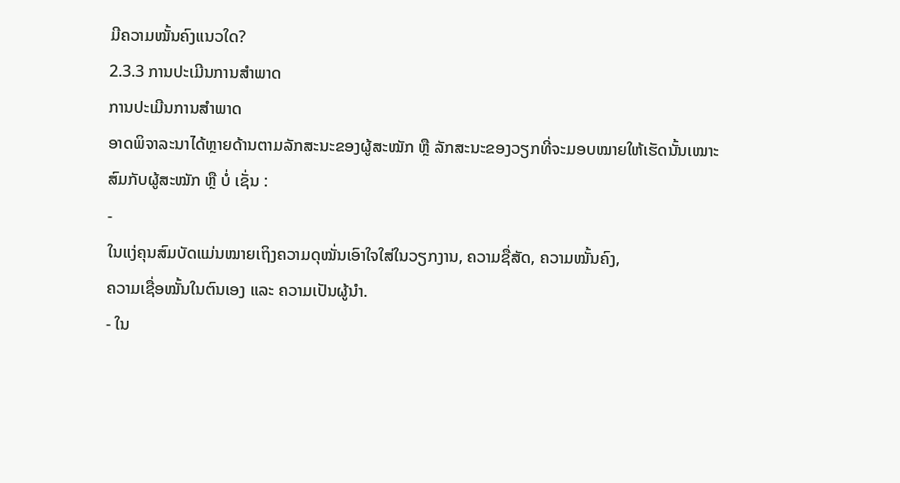ມີຄວາມໝັ້ນຄົງແນວໃດ?
2.3.3 ການປະເມີນການສຳພາດ
ການປະເມີນການສຳພາດ
ອາດພິຈາລະນາໄດ້ຫຼາຍດ້ານຕາມລັກສະນະຂອງຜູ້ສະໝັກ ຫຼື ລັກສະນະຂອງວຽກທີ່ຈະມອບໝາຍໃຫ້ເຮັດນັ້ນເໝາະສົມກັບຜູ້ສະໝັກ ຫຼື ບໍ່ ເຊັ່ນ :
-
ໃນແງ່ຄຸນສົມບັດແມ່ນໝາຍເຖິງຄວາມດຸໝັ່ນເອົາໃຈໃສ່ໃນວຽກງານ, ຄວາມຊື່ສັດ, ຄວາມໝັ້ນຄົງ,
ຄວາມເຊື່ອໝັ້ນໃນຕົນເອງ ແລະ ຄວາມເປັນຜູ້ນໍາ.
- ໃນ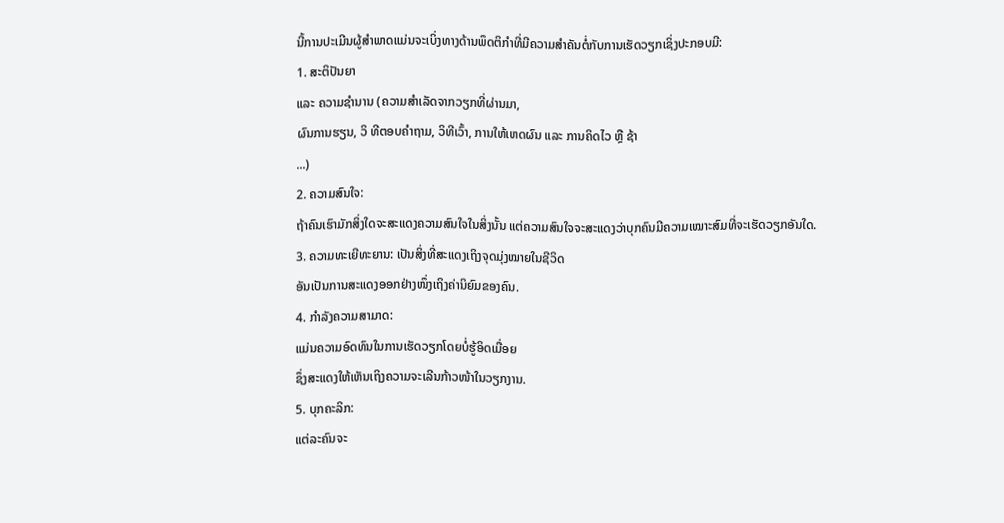ນີ້ການປະເມີນຜູ້ສຳພາດແມ່ນຈະເບິ່ງທາງດ້ານພຶດຕິກຳທີ່ມີຄວາມສຳຄັນຕໍ່ກັບການເຮັດວຽກເຊິ່ງປະກອບມີ:
1. ສະຕິປັນຍາ
ແລະ ຄວາມຊຳນານ (ຄວາມສໍາເລັດຈາກວຽກທີ່ຜ່ານມາ,
ຜົນການຮຽນ, ວິ ທີຕອບຄຳຖາມ, ວິທີເວົ້າ, ການໃຫ້ເຫດຜົນ ແລະ ການຄິດໄວ ຫຼື ຊ້າ
...)
2. ຄວາມສົນໃຈ:
ຖ້າຄົນເຮົາມັກສິ່ງໃດຈະສະແດງຄວາມສົນໃຈໃນສິ່ງນັ້ນ ແຕ່ຄວາມສົນໃຈຈະສະແດງວ່າບຸກຄົນມີຄວາມເໝາະສົມທີ່ຈະເຮັດວຽກອັນໃດ.
3. ຄວາມທະເຍີທະຍານ: ເປັນສິ່ງທີ່ສະແດງເຖິງຈຸດມຸ່ງໝາຍໃນຊີວິດ
ອັນເປັນການສະແດງອອກຢ່າງໜຶ່ງເຖິງຄ່ານິຍົມຂອງຄົນ.
4. ກຳລັງຄວາມສາມາດ:
ແມ່ນຄວາມອົດທົນໃນການເຮັດວຽກໂດຍບໍ່ຮູ້ອິດເມື່ອຍ
ຊຶ່ງສະແດງໃຫ້ເຫັນເຖິງຄວາມຈະເລີນກ້າວໜ້າໃນວຽກງານ.
5. ບຸກຄະລິກ:
ແຕ່ລະຄົນຈະ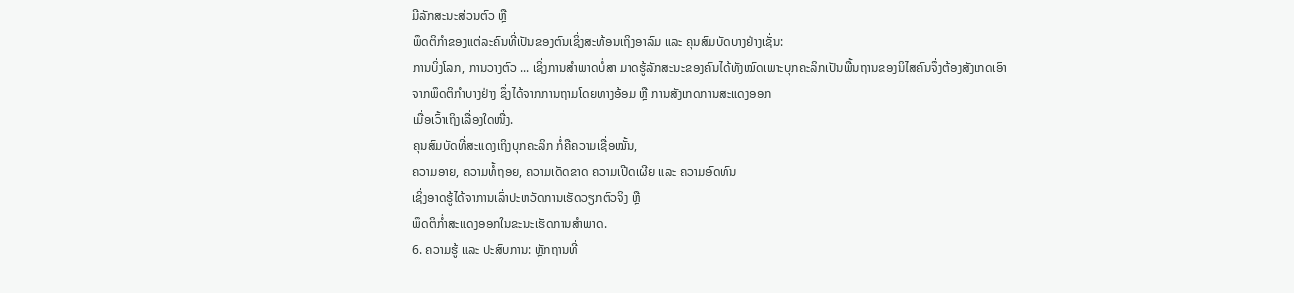ມີລັກສະນະສ່ວນຕົວ ຫຼື
ພຶດຕິກຳຂອງແຕ່ລະຄົນທີ່ເປັນຂອງຕົນເຊິ່ງສະທ້ອນເຖິງອາລົມ ແລະ ຄຸນສົມບັດບາງຢ່າງເຊັ່ນ:
ການບິ່ງໂລກ, ການວາງຕົວ ... ເຊິ່ງການສໍາພາດບໍ່ສາ ມາດຮູ້ລັກສະນະຂອງຄົນໄດ້ທັງໝົດເພາະບຸກຄະລິກເປັນພື້ນຖານຂອງນິໄສຄົນຈຶ່ງຕ້ອງສັງເກດເອົາ
ຈາກພຶດຕິກຳບາງຢ່າງ ຊຶ່ງໄດ້ຈາກການຖາມໂດຍທາງອ້ອມ ຫຼື ການສັງເກດການສະແດງອອກ
ເມື່ອເວົ້າເຖິງເລື່ອງໃດໜື່ງ.
ຄຸນສົມບັດທີ່ສະແດງເຖິງບຸກຄະລິກ ກໍ່ຄືຄວາມເຊື່ອໝັ້ນ,
ຄວາມອາຍ, ຄວາມທໍ້ຖອຍ, ຄວາມເດັດຂາດ ຄວາມເປີດເຜີຍ ແລະ ຄວາມອົດທົນ
ເຊິ່ງອາດຮູ້ໄດ້ຈາການເລົ່າປະຫວັດການເຮັດວຽກຕົວຈິງ ຫຼື
ພຶດຕິກ່ຳສະແດງອອກໃນຂະນະເຮັດການສຳພາດ.
6. ຄວາມຮູ້ ແລະ ປະສົບການ: ຫຼັກຖານທີ່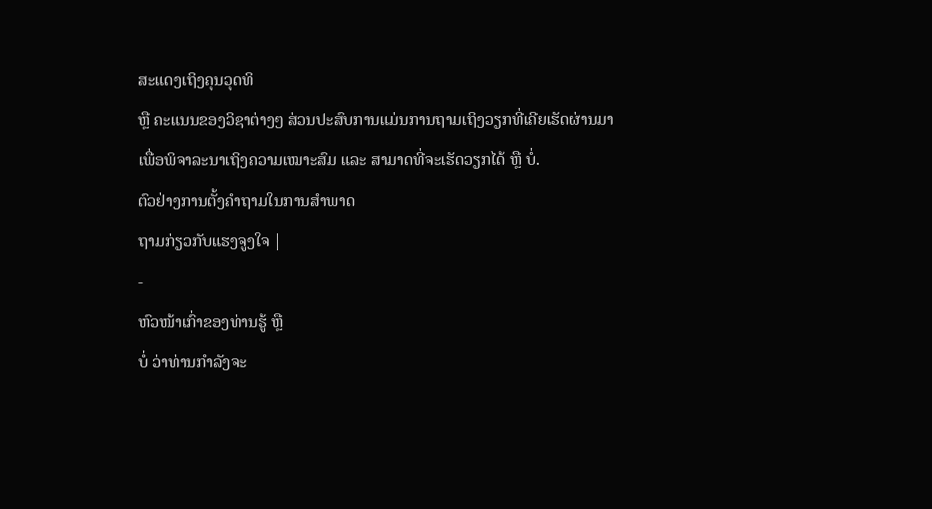ສະແດງເຖິງຄຸນວຸດທິ
ຫຼື ຄະແນນຂອງວິຊາຕ່າງໆ ສ່ວນປະສົບການແມ່ນການຖາມເຖິງວຽກທີ່ເຄີຍເຮັດຜ່ານມາ
ເພື່ອພິຈາລະນາເຖິງຄວາມເໝາະສົມ ແລະ ສາມາດທີ່ຈະເຮັດວຽກໄດ້ ຫຼື ບໍ່.
ຕົວຢ່າງການຕັ້ງຄຳຖາມໃນການສຳພາດ
ຖາມກ່ຽວກັບແຮງຈູງໃຈ |
-
ຫົວໜ້າເກົ່າຂອງທ່ານຮູ້ ຫຼື
ບໍ່ ວ່າທ່ານກຳລັງຈະ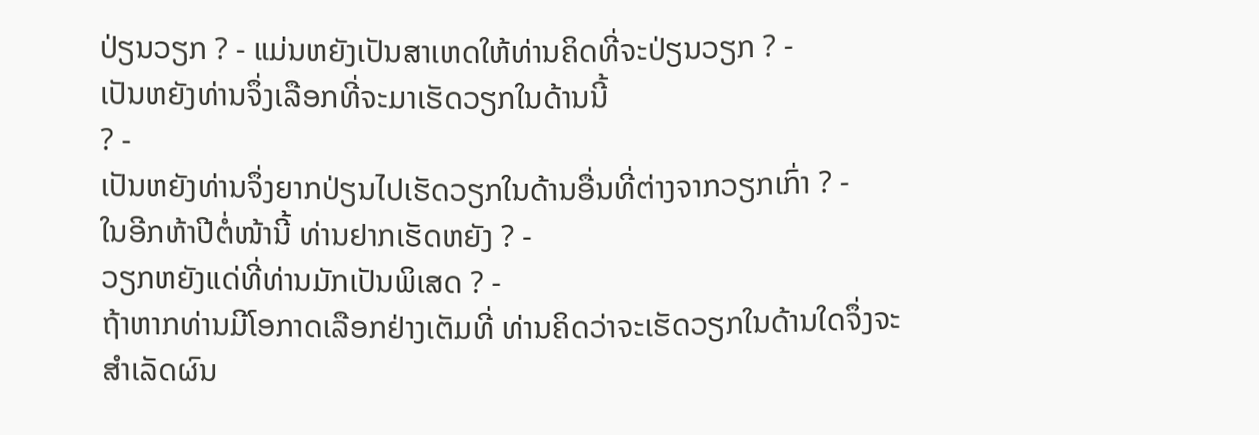ປ່ຽນວຽກ ? - ແມ່ນຫຍັງເປັນສາເຫດໃຫ້ທ່ານຄິດທີ່ຈະປ່ຽນວຽກ ? -
ເປັນຫຍັງທ່ານຈຶ່ງເລືອກທີ່ຈະມາເຮັດວຽກໃນດ້ານນີ້
? -
ເປັນຫຍັງທ່ານຈຶ່ງຍາກປ່ຽນໄປເຮັດວຽກໃນດ້ານອື່ນທີ່ຕ່າງຈາກວຽກເກົ່າ ? -
ໃນອີກຫ້າປີຕໍ່ໜ້ານີ້ ທ່ານຢາກເຮັດຫຍັງ ? -
ວຽກຫຍັງແດ່ທີ່ທ່ານມັກເປັນພິເສດ ? -
ຖ້າຫາກທ່ານມີໂອກາດເລືອກຢ່າງເຕັມທີ່ ທ່ານຄິດວ່າຈະເຮັດວຽກໃນດ້ານໃດຈຶ່ງຈະສໍາເລັດຜົນ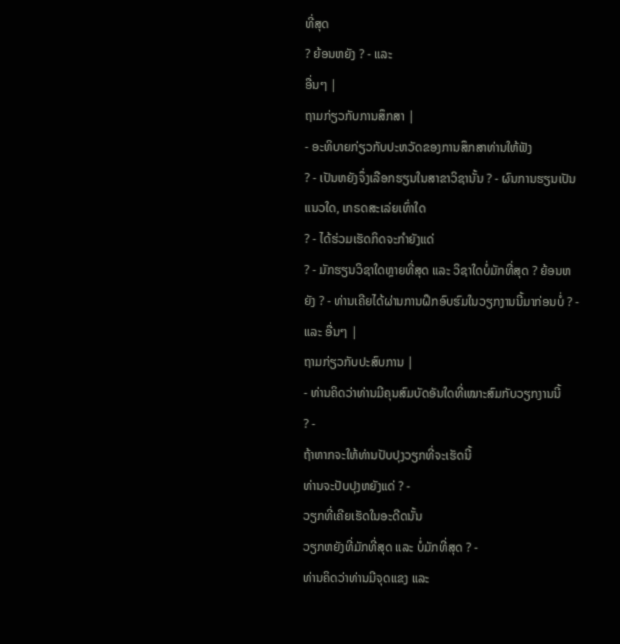ທີ່ສຸດ
? ຍ້ອນຫຍັງ ? - ແລະ
ອື່ນໆ |
ຖາມກ່ຽວກັບການສຶກສາ |
- ອະທິບາຍກ່ຽວກັບປະຫວັດຂອງການສຶກສາທ່ານໃຫ້ຟັງ
? - ເປັນຫຍັງຈຶ່ງເລືອກຮຽນໃນສາຂາວິຊານັ້ນ ? - ຜົນການຮຽນເປັນແນວໃດ, ເກຣດສະເລ່ຍເທົ່າໃດ
? - ໄດ້ຮ່ວມເຮັດກິດຈະກຳຍັງແດ່
? - ມັກຮຽນວິຊາໃດຫຼາຍທີ່ສຸດ ແລະ ວິຊາໃດບໍ່ມັກທີ່ສຸດ ? ຍ້ອນຫຍັງ ? - ທ່ານເຄີຍໄດ້ຜ່ານການຝຶກອົບຮົມໃນວຽກງານນີ້ມາກ່ອນບໍ່ ? - ແລະ ອື່ນໆ |
ຖາມກ່ຽວກັບປະສົບການ |
- ທ່ານຄິດວ່າທ່ານມີຄຸນສົມບັດອັນໃດທີ່ເໝາະສົມກັບວຽກງານນີ້
? -
ຖ້າຫາກຈະໃຫ້ທ່ານປັບປຸງວຽກທີ່ຈະເຮັດນີ້
ທ່ານຈະປັບປຸງຫຍັງແດ່ ? -
ວຽກທີ່ເຄີຍເຮັດໃນອະດີດນັ້ນ
ວຽກຫຍັງທີ່ມັກທີ່ສຸດ ແລະ ບໍ່ມັກທີ່ສຸດ ? -
ທ່ານຄິດວ່າທ່ານມີຈຸດແຂງ ແລະ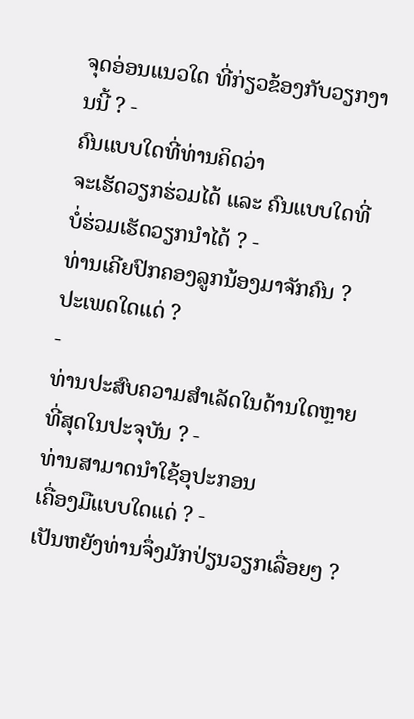ຈຸດອ່ອນແນວໃດ ທີ່ກ່ຽວຂ້ອງກັບວຽກງານນີ້ ? -
ຄົນແບບໃດທີ່ທ່ານຄິດວ່າ
ຈະເຮັດວຽກຮ່ວມໄດ້ ແລະ ຄົນແບບໃດທີ່ບໍ່ຮ່ວມເຮັດວຽກນຳໄດ້ ? -
ທ່ານເຄີຍປົກຄອງລູກນ້ອງມາຈັກຄົນ ?
ປະເພດໃດແດ່ ?
-
ທ່ານປະສົບຄວາມສຳເລັດໃນດ້ານໃດຫຼາຍທີ່ສຸດໃນປະຈຸບັນ ? -
ທ່ານສາມາດນຳໃຊ້ອຸປະກອນ
ເຄື່ອງມືແບບໃດແດ່ ? -
ເປັນຫຍັງທ່ານຈຶ່ງມັກປ່ຽນວຽກເລື່ອຍໆ ?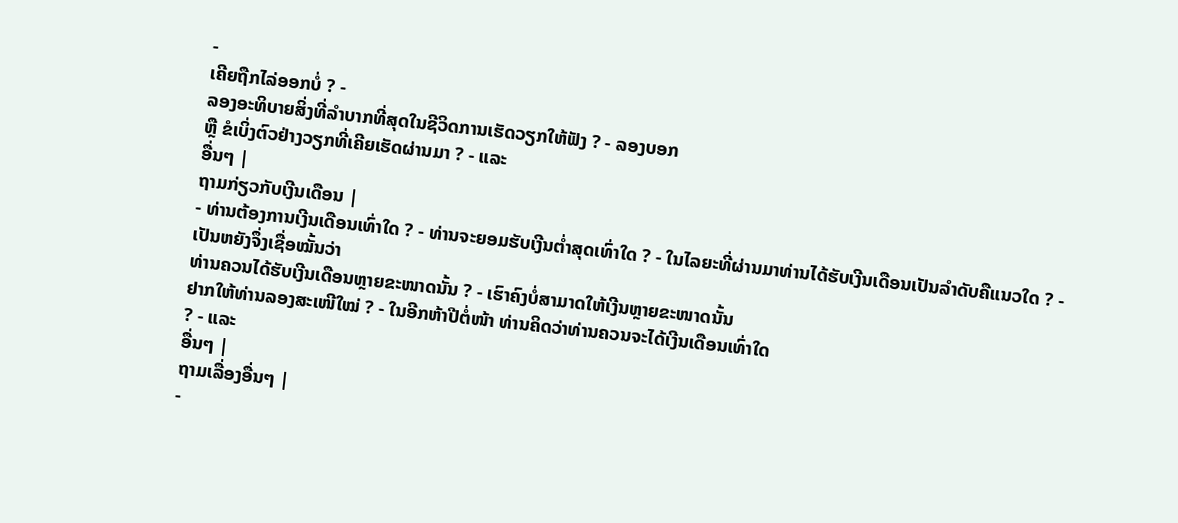-
ເຄີຍຖືກໄລ່ອອກບໍ່ ? -
ລອງອະທິບາຍສິ່ງທີ່ລຳບາກທີ່ສຸດໃນຊີວິດການເຮັດວຽກໃຫ້ຟັງ ? - ລອງບອກ
ຫຼື ຂໍເບິ່ງຕົວຢ່າງວຽກທີ່ເຄີຍເຮັດຜ່ານມາ ? - ແລະ
ອື່ນໆ |
ຖາມກ່ຽວກັບເງີນເດືອນ |
- ທ່ານຕ້ອງການເງີນເດືອນເທົ່າໃດ ? - ທ່ານຈະຍອມຮັບເງີນຕ່ຳສຸດເທົ່າໃດ ? - ໃນໄລຍະທີ່ຜ່ານມາທ່ານໄດ້ຮັບເງີນເດືອນເປັນລຳດັບຄືແນວໃດ ? - ເປັນຫຍັງຈຶ່ງເຊື່ອໝັ້ນວ່າ
ທ່ານຄວນໄດ້ຮັບເງີນເດືອນຫຼາຍຂະໜາດນັ້ນ ? - ເຮົາຄົງບໍ່ສາມາດໃຫ້ເງີນຫຼາຍຂະໜາດນັ້ນ
ຢາກໃຫ້ທ່ານລອງສະເໜີໃໝ່ ? - ໃນອີກຫ້າປີຕໍ່ໜ້າ ທ່ານຄິດວ່າທ່ານຄວນຈະໄດ້ເງີນເດືອນເທົ່າໃດ
? - ແລະ
ອື່ນໆ |
ຖາມເລື່ອງອື່ນໆ |
-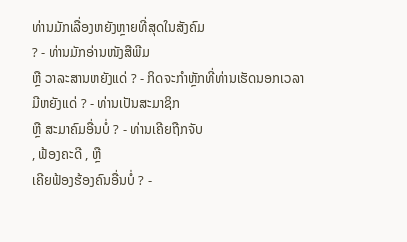ທ່ານມັກເລື່ອງຫຍັງຫຼາຍທີ່ສຸດໃນສັງຄົມ
? - ທ່ານມັກອ່ານໜັງສືພີມ
ຫຼື ວາລະສານຫຍັງແດ່ ? - ກິດຈະກຳຫຼັກທີ່ທ່ານເຮັດນອກເວລາ
ມີຫຍັງແດ່ ? - ທ່ານເປັນສະມາຊິກ
ຫຼື ສະມາຄົມອື່ນບໍ່ ? - ທ່ານເຄີຍຖືກຈັບ
, ຟ້ອງຄະດີ , ຫຼື
ເຄີຍຟ້ອງຮ້ອງຄົນອື່ນບໍ່ ? -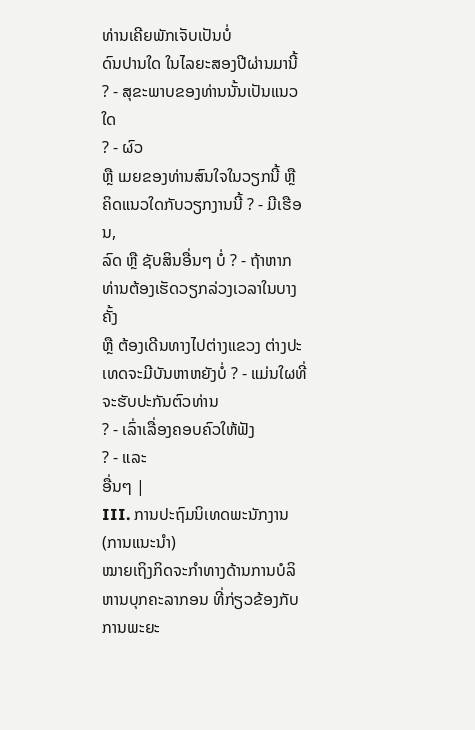ທ່ານເຄີຍພັກເຈັບເປັນບໍ່
ດົນປານໃດ ໃນໄລຍະສອງປີຜ່ານມານີ້ ? - ສຸຂະພາບຂອງທ່ານນັ້ນເປັນແນວໃດ
? - ຜົວ
ຫຼື ເມຍຂອງທ່ານສົນໃຈໃນວຽກນີ້ ຫຼື ຄິດແນວໃດກັບວຽກງານນີ້ ? - ມີເຮືອນ,
ລົດ ຫຼື ຊັບສິນອື່ນໆ ບໍ່ ? - ຖ້າຫາກທ່ານຕ້ອງເຮັດວຽກລ່ວງເວລາໃນບາງຄັ້ງ
ຫຼື ຕ້ອງເດີນທາງໄປຕ່າງແຂວງ ຕ່າງປະເທດຈະມີບັນຫາຫຍັງບໍ່ ? - ແມ່ນໃຜທີ່ຈະຮັບປະກັນຕົວທ່ານ
? - ເລົ່າເລື່ອງຄອບຄົວໃຫ້ຟັງ
? - ແລະ
ອື່ນໆ |
III. ການປະຖົມນິເທດພະນັກງານ (ການແນະນຳ)
ໝາຍເຖິງກິດຈະກຳທາງດ້ານການບໍລິຫານບຸກຄະລາກອນ ທີ່ກ່ຽວຂ້ອງກັບການພະຍະ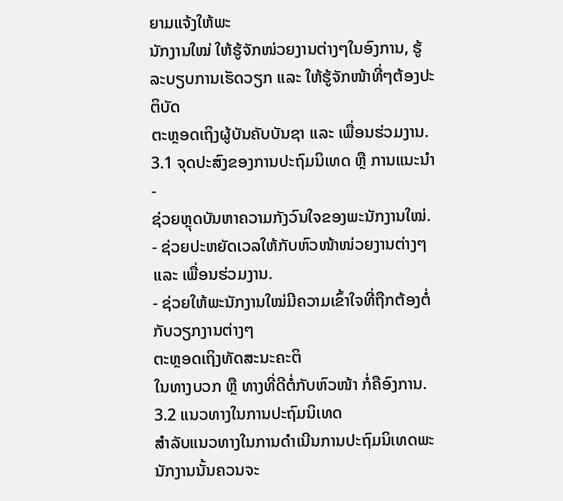ຍາມແຈ້ງໃຫ້ພະ
ນັກງານໃໝ່ ໃຫ້ຮູ້ຈັກໜ່ວຍງານຕ່າງໆໃນອົງການ, ຮູ້ລະບຽບການເຮັດວຽກ ແລະ ໃຫ້ຮູ້ຈັກໜ້າທີ່ໆຕ້ອງປະຕິບັດ
ຕະຫຼອດເຖິງຜູ້ບັນຄັບບັນຊາ ແລະ ເພື່ອນຮ່ວມງານ.
3.1 ຈຸດປະສົງຂອງການປະຖົມນິເທດ ຫຼື ການແນະນຳ
-
ຊ່ວຍຫຼຸດບັນຫາຄວາມກັງວົນໃຈຂອງພະນັກງານໃໝ່.
- ຊ່ວຍປະຫຍັດເວລໃຫ້ກັບຫົວໜ້າໜ່ວຍງານຕ່າງໆ
ແລະ ເພື່ອນຮ່ວມງານ.
- ຊ່ວຍໃຫ້ພະນັກງານໃໝ່ມີຄວາມເຂົ້າໃຈທີ່ຖືກຕ້ອງຕໍ່ກັບວຽກງານຕ່າງໆ
ຕະຫຼອດເຖິງທັດສະນະຄະຕິ
ໃນທາງບວກ ຫຼື ທາງທີ່ດີຕໍ່ກັບຫົວໜ້າ ກໍ່ຄືອົງການ.
3.2 ແນວທາງໃນການປະຖົມນິເທດ
ສໍາລັບແນວທາງໃນການດຳເນີນການປະຖົມນິເທດພະນັກງານນັ້ນຄວນຈະ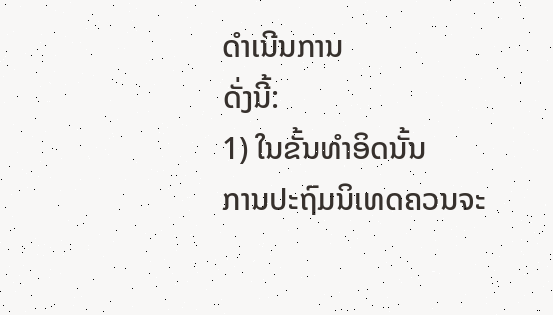ດຳເນີນການ
ດັ່ງນີ້:
1) ໃນຂັ້ນທຳອິດນັ້ນ
ການປະຖົມນິເທດຄວນຈະ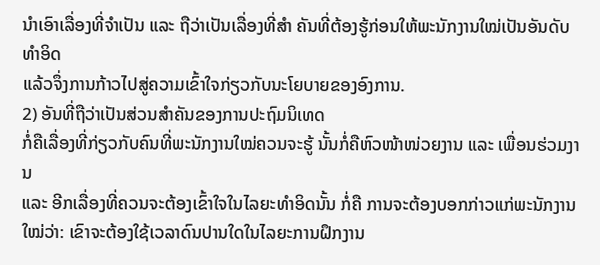ນຳເອົາເລື່ອງທີ່ຈຳເປັນ ແລະ ຖືວ່າເປັນເລື່ອງທີ່ສຳ ຄັນທີ່ຕ້ອງຮູ້ກ່ອນໃຫ້ພະນັກງານໃໝ່ເປັນອັນດັບທຳອິດ
ແລ້ວຈຶ່ງການກ້າວໄປສູ່ຄວາມເຂົ້າໃຈກ່ຽວກັບນະໂຍບາຍຂອງອົງການ.
2) ອັນທີ່ຖືວ່າເປັນສ່ວນສຳຄັນຂອງການປະຖົມນິເທດ
ກໍ່ຄືເລື່ອງທີ່ກ່ຽວກັບຄົນທີ່ພະນັກງານໃໝ່ຄວນຈະຮູ້ ນັ້ນກໍ່ຄືຫົວໜ້າໜ່ວຍງານ ແລະ ເພື່ອນຮ່ວມງານ
ແລະ ອີກເລື່ອງທີ່ຄວນຈະຕ້ອງເຂົ້າໃຈໃນໄລຍະທຳອິດນັ້ນ ກໍ່ຄື ການຈະຕ້ອງບອກກ່າວແກ່ພະນັກງານໃໝ່ວ່າ: ເຂົາຈະຕ້ອງໃຊ້ເວລາດົນປານໃດໃນໄລຍະການຝຶກງານ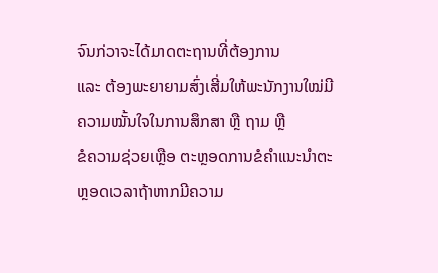ຈົນກ່ວາຈະໄດ້ມາດຕະຖານທີ່ຕ້ອງການ
ແລະ ຕ້ອງພະຍາຍາມສົ່ງເສີ່ມໃຫ້ພະນັກງານໃໝ່ມີຄວາມໝັ້ນໃຈໃນການສຶກສາ ຫຼື ຖາມ ຫຼື
ຂໍຄວາມຊ່ວຍເຫຼືອ ຕະຫຼອດການຂໍຄຳແນະນຳຕະຫຼອດເວລາຖ້າຫາກມີຄວາມ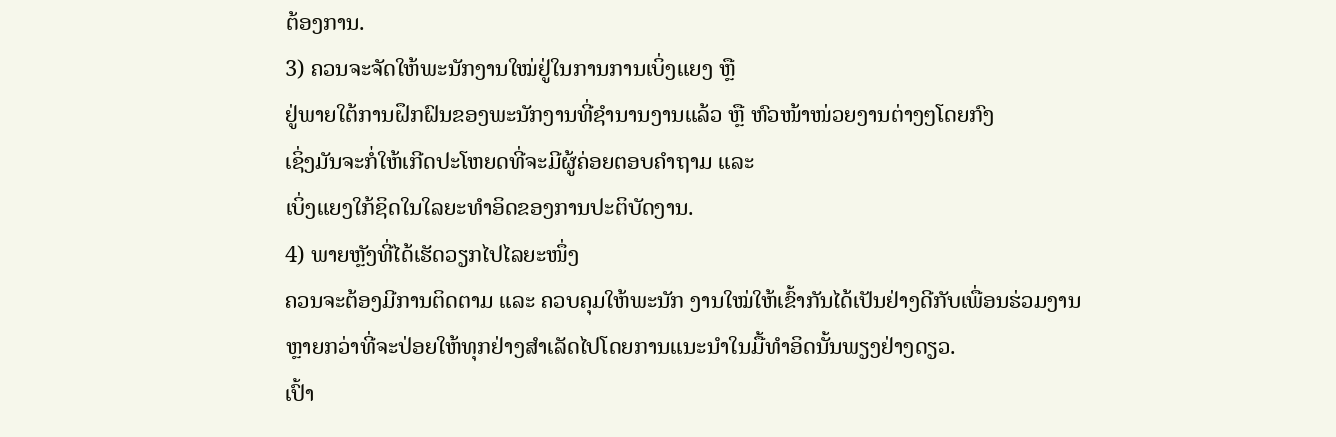ຕ້ອງການ.
3) ຄວນຈະຈັດໃຫ້ພະນັກງານໃໝ່ຢູ່ໃນການການເບິ່ງແຍງ ຫຼື
ຢູ່ພາຍໃຕ້ການຝຶກຝົນຂອງພະນັກງານທີ່ຊຳນານງານແລ້ວ ຫຼື ຫົວໜ້າໜ່ວຍງານຕ່າງໆໂດຍກົງ
ເຊິ່ງມັນຈະກໍ່ໃຫ້ເກີດປະໂຫຍດທີ່ຈະມີຜູ້ຄ່ອຍຕອບຄຳຖາມ ແລະ
ເບິ່ງແຍງໃກ້ຊິດໃນໃລຍະທຳອິດຂອງການປະຕິບັດງານ.
4) ພາຍຫຼັງທີ່ໄດ້ເຮັດວຽກໄປໄລຍະໜຶ່ງ
ຄວນຈະຕ້ອງມີການຕິດຕາມ ແລະ ຄວບຄຸມໃຫ້ພະນັກ ງານໃໝ່ໃຫ້ເຂົ້າກັນໄດ້ເປັນຢ່າງດີກັບເພື່ອນຮ່ວມງານ
ຫຼາຍກວ່າທີ່ຈະປ່ອຍໃຫ້ທຸກຢ່າງສຳເລັດໄປໂດຍການແນະນຳໃນມື້ທຳອິດນັ້ນພຽງຢ່າງດຽວ.
ເປົ້າ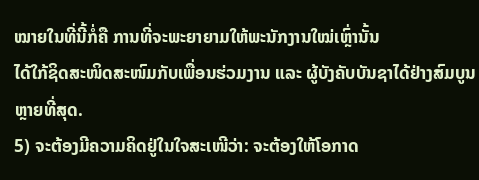ໝາຍໃນທີ່ນີ້ກໍ່ຄື ການທີ່ຈະພະຍາຍາມໃຫ້ພະນັກງານໃໝ່ເຫຼົ່ານັ້ນ
ໄດ້ໃກ້ຊິດສະໜິດສະໜົມກັບເພື່ອນຮ່ວມງານ ແລະ ຜູ້ບັງຄັບບັນຊາໄດ້ຢ່າງສົມບູນຫຼາຍທີ່ສຸດ.
5) ຈະຕ້ອງມີຄວາມຄິດຢູ່ໃນໃຈສະເໜີວ່າ: ຈະຕ້ອງໃຫ້ໂອກາດ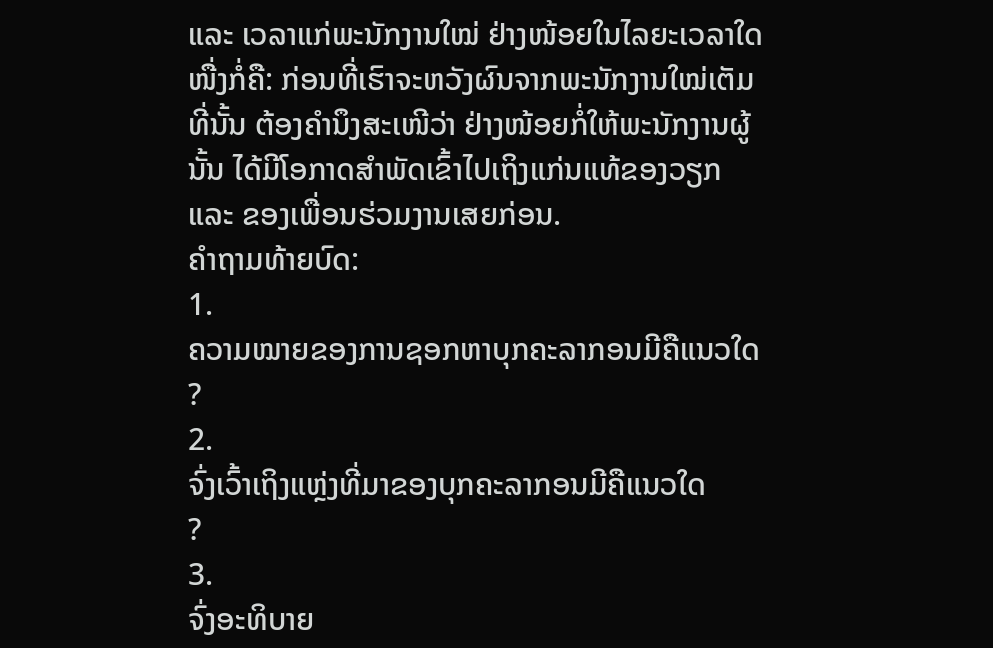ແລະ ເວລາແກ່ພະນັກງານໃໝ່ ຢ່າງໜ້ອຍໃນໄລຍະເວລາໃດໜື່ງກໍ່ຄື: ກ່ອນທີ່ເຮົາຈະຫວັງຜົນຈາກພະນັກງານໃໝ່ເຕັມທີ່ນັ້ນ ຕ້ອງຄຳນຶງສະເໜີວ່າ ຢ່າງໜ້ອຍກໍ່ໃຫ້ພະນັກງານຜູ້ນັ້ນ ໄດ້ມີໂອກາດສຳພັດເຂົ້າໄປເຖິງແກ່ນແທ້ຂອງວຽກ ແລະ ຂອງເພື່ອນຮ່ວມງານເສຍກ່ອນ.
ຄຳຖາມທ້າຍບົດ:
1.
ຄວາມໝາຍຂອງການຊອກຫາບຸກຄະລາກອນມີຄືແນວໃດ
?
2.
ຈົ່ງເວົ້າເຖິງແຫຼ່ງທີ່ມາຂອງບຸກຄະລາກອນມີຄືແນວໃດ
?
3.
ຈົ່ງອະທິບາຍ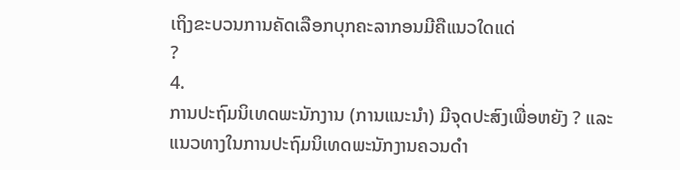ເຖິງຂະບວນການຄັດເລືອກບຸກຄະລາກອນມີຄືແນວໃດແດ່
?
4.
ການປະຖົມນິເທດພະນັກງານ (ການແນະນຳ) ມີຈຸດປະສົງເພື່ອຫຍັງ ? ແລະ ແນວທາງໃນການປະຖົມນິເທດພະນັກງານຄວນດຳ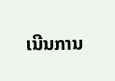ເນີນການ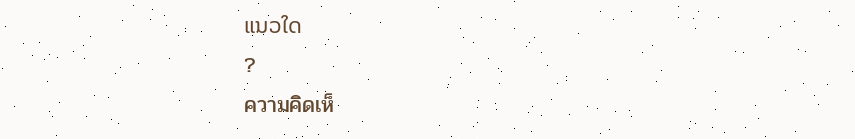ແນວໃດ
?
ความคิดเห็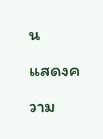น
แสดงความ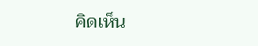คิดเห็น